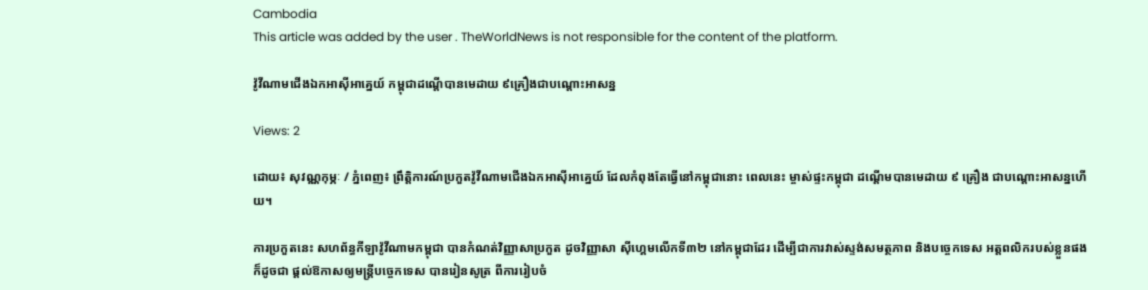Cambodia
This article was added by the user . TheWorldNews is not responsible for the content of the platform.

វ៉ូវីណាមជើងឯកអាស៊ីអាគ្នេយ៍ កម្ពុជាដណ្ដើបានមេដាយ ៩គ្រឿងជាបណ្ដោះអាសន្ន

Views: 2

ដោយ៖ សុវណ្ណកុម្ភៈ / ភ្នំពេញ៖ ព្រឹត្តិការណ៍ប្រកួតវ៉ូវីណាមជើងឯកអាស៊ីអាគ្នេយ៍ ដែលកំពុងតែធ្វើនៅកម្ពុជានោះ ពេលនេះ ម្ចាស់ផ្ទះកម្ពុជា ដណ្ដើមបានមេដាយ ៩ គ្រឿង ជាបណ្ដោះអាសន្នហើយ។

ការប្រកួតនេះ សហព័ន្ធកីឡាវ៉ូវីណាមកម្ពុជា បានកំណត់វិញ្ញាសាប្រកួត ដូចវិញ្ញាសា ស៊ីហ្គេមលើកទី៣២ នៅកម្ពុជាដែរ ដើម្បីជាការវាស់ស្ទង់សមត្ថភាព និងបច្ចេកទេស អត្តពលិករបស់ខ្លួនផង ក៏ដូចជា ផ្ដល់ឱកាសឲ្យមន្ដ្រីបច្ចេកទេស បានរៀនសូត្រ ពីការរៀបចំ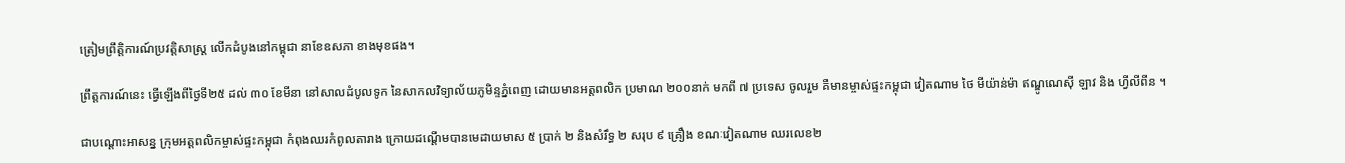ត្រៀមព្រឹត្តិការណ៍ប្រវត្តិសាស្ដ្រ លើកដំបូងនៅកម្ពុជា នាខែឧសភា ខាងមុខផង។

ព្រឹត្តការណ៍នេះ ធ្វើឡើងពីថ្ងៃទី២៥ ដល់ ៣០ ខែមីនា នៅសាលដំបូលទូក នៃសាកលវិទ្យាល័យភូមិន្ទភ្នំពេញ ដោយមានអត្តពលិក ប្រមាណ ២០០នាក់ មកពី ៧ ប្រទេស ចូលរួម គឺមានម្ចាស់ផ្ទះកម្ពុជា វៀតណាម ថៃ មីយ៉ាន់ម៉ា ឥណ្ឌូណេស៊ី ឡាវ និង ហ្វីលីពីន ។

ជាបណ្ដោះអាសន្ន ក្រុមអត្តពលិកម្ចាស់ផ្ទះកម្ពុជា កំពុងឈរកំពូលតារាង ក្រោយដណ្ដើមបានមេដាយមាស ៥ ប្រាក់ ២ និងសំរឹទ្ធ ២ សរុប ៩ គ្រឿង ខណៈវៀតណាម ឈរលេខ២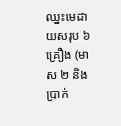ឈ្នះមេដាយសរុប ៦គ្រឿង (មាស ២ និងប្រាក់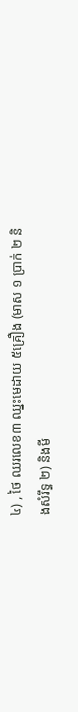៤) , ថៃ ឈរលេខ៣ ឈ្នះមេដាយ ៥គ្រឿង (មាស ១ ប្រាក់ ២ និងសំរឹទ្ធ ២) និងមី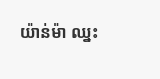យ៉ាន់ម៉ា ឈ្នះ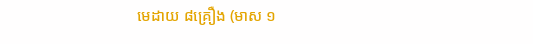មេដាយ ៨គ្រឿង (មាស ១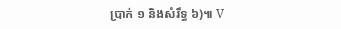ប្រាក់ ១ និងសំរឹទ្ធ ៦)៕ V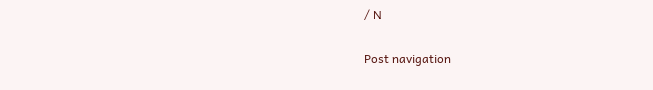/ N

Post navigation